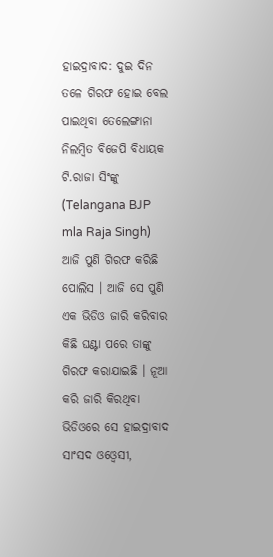ହାଇଦ୍ରାବାଦ: ଦୁଇ ଦିନ ତଳେ ଗିରଫ ହୋଇ ବେଲ ପାଇଥିବା ତେଲେଙ୍ଗାନା ନିଲମ୍ବିତ ବିଜେପି ବିଧାୟକ ଟି.ରାଜା ସିଂଙ୍କୁ (Telangana BJP mla Raja Singh) ଆଜି ପୁଣି ଗିରଫ କରିଛି ପୋଲିସ । ଆଜି ସେ ପୁଣି ଏକ ଭିଡିଓ ଜାରି କରିବାର କିଛି ଘଣ୍ଟା ପରେ ତାଙ୍କୁ ଗିରଫ କରାଯାଇଛି । ନୂଆ କରି ଜାରି କିରଥିବା ଭିଡିଓରେ ସେ ହାଇଦ୍ରାବାଦ ସାଂସଦ ଓଓ୍ବେସୀ,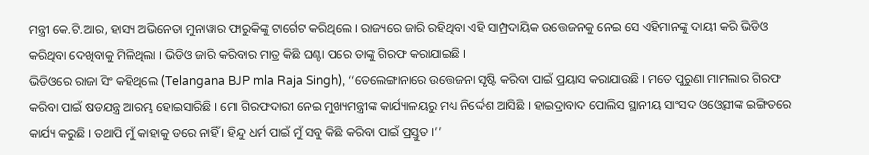ମନ୍ତ୍ରୀ କେ.ଟି.ଆର, ହାସ୍ୟ ଅଭିନେତା ମୁନାୱାର ଫାରୁକିଙ୍କୁ ଟାର୍ଗେଟ କରିଥିଲେ । ରାଜ୍ୟରେ ଜାରି ରହିଥିବା ଏହି ସାମ୍ପ୍ରଦାୟିକ ଉତ୍ତେଜନକୁ ନେଇ ସେ ଏହିମାନଙ୍କୁ ଦାୟୀ କରି ଭିଡିଓ କରିଥିବା ଦେଖିବାକୁ ମିଳିଥିଲା । ଭିଡିଓ ଜାରି କରିବାର ମାତ୍ର କିଛି ଘଣ୍ଟା ପରେ ତାଙ୍କୁ ଗିରଫ କରାଯାଇଛି ।
ଭିଡିଓରେ ରାଜା ସିଂ କହିଥିଲେ (Telangana BJP mla Raja Singh), ‘‘ତେଲେଙ୍ଗାନାରେ ଉତ୍ତେଜନା ସୃଷ୍ଟି କରିବା ପାଇଁ ପ୍ରୟାସ କରାଯାଉଛି । ମତେ ପୁରୁଣା ମାମଲାର ଗିରଫ କରିବା ପାଇଁ ଷଡଯନ୍ତ୍ର ଆରମ୍ଭ ହୋଇସାରିଛି । ମୋ ଗିରଫଦାରୀ ନେଇ ମୁଖ୍ୟମନ୍ତ୍ରୀଙ୍କ କାର୍ଯ୍ୟାଳୟରୁ ମଧ୍ୟ ନିର୍ଦ୍ଦେଶ ଆସିଛି । ହାଇଦ୍ରାବାଦ ପୋଲିସ ସ୍ଥାନୀୟ ସାଂସଦ ଓଓ୍ବେସୀଙ୍କ ଇଙ୍ଗିତରେ କାର୍ଯ୍ୟ କରୁଛି । ତଥାପି ମୁଁ କାହାକୁ ଡରେ ନାହିଁ । ହିନ୍ଦୁ ଧର୍ମ ପାଇଁ ମୁଁ ସବୁ କିଛି କରିବା ପାଇଁ ପ୍ରସ୍ତୁତ ।’’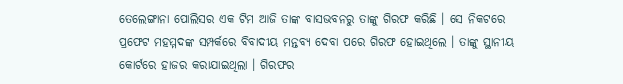ତେଲେଙ୍ଗାନା ପୋଲିସର ଏକ ଟିମ ଆଜି ତାଙ୍କ ବାସଭବନରୁ ତାଙ୍କୁ ଗିରଫ କରିଛି । ସେ ନିକଟରେ ପ୍ରଫେଟ ମହମ୍ମଦଙ୍କ ସମ୍ପର୍କରେ ବିବାଦୀୟ ମନ୍ତବ୍ୟ ଦେବା ପରେ ଗିରଫ ହୋଇଥିଲେ । ତାଙ୍କୁ ସ୍ଥାନୀୟ କୋର୍ଟରେ ହାଜର କରାଯାଇଥିଲା । ଗିରଫର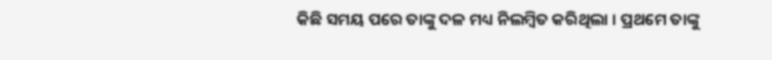କିଛି ସମୟ ପରେ ତାଙ୍କୁ ଦଳ ମଧ୍ୟ ନିଲମ୍ବିତ କରିଥିଲା । ପ୍ରଥମେ ତାଙ୍କୁ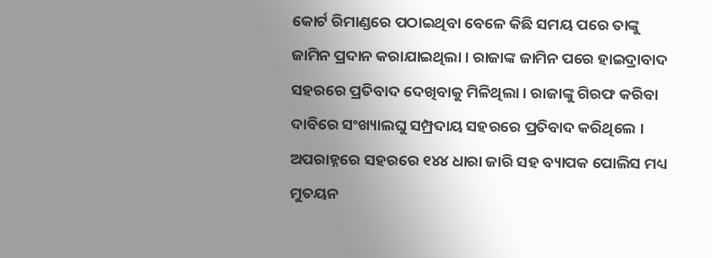କୋର୍ଟ ରିମାଣ୍ଡରେ ପଠାଇଥିବା ବେଳେ କିଛି ସମୟ ପରେ ତାଙ୍କୁ ଜାମିନ ପ୍ରଦାନ କରାଯାଇଥିଲା । ରାଜାଙ୍କ ଜାମିନ ପରେ ହାଇଦ୍ରାବାଦ ସହରରେ ପ୍ରତିବାଦ ଦେଖିବାକୁ ମିଳିଥିଲା । ରାଜାଙ୍କୁ ଗିରଫ କରିବା ଦାବିରେ ସଂଖ୍ୟାଲଘୁ ସମ୍ପ୍ରଦାୟ ସହରରେ ପ୍ରତିବାଦ କରିଥିଲେ । ଅପରାହ୍ନରେ ସହରରେ ୧୪୪ ଧାରା ଜାରି ସହ ବ୍ୟାପକ ପୋଲିସ ମଧ୍ୟ ମୁତୟନ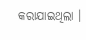କରାଯାଇଥିଲା ।